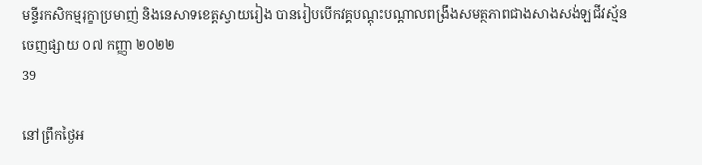មន្ទីរកសិកម្មរុក្ខាប្រមាញ់ និងនេសាទខេត្តស្វាយរៀង បានរៀបបើកវគ្គបណ្តុះបណ្តាលពង្រឹងសមត្ថភាពជាងសាងសង់ឡជីវស្ម័ន
ចេញផ្សាយ ០៧ កញ្ញា ២០២២
39

នៅព្រឹកថ្ងៃអ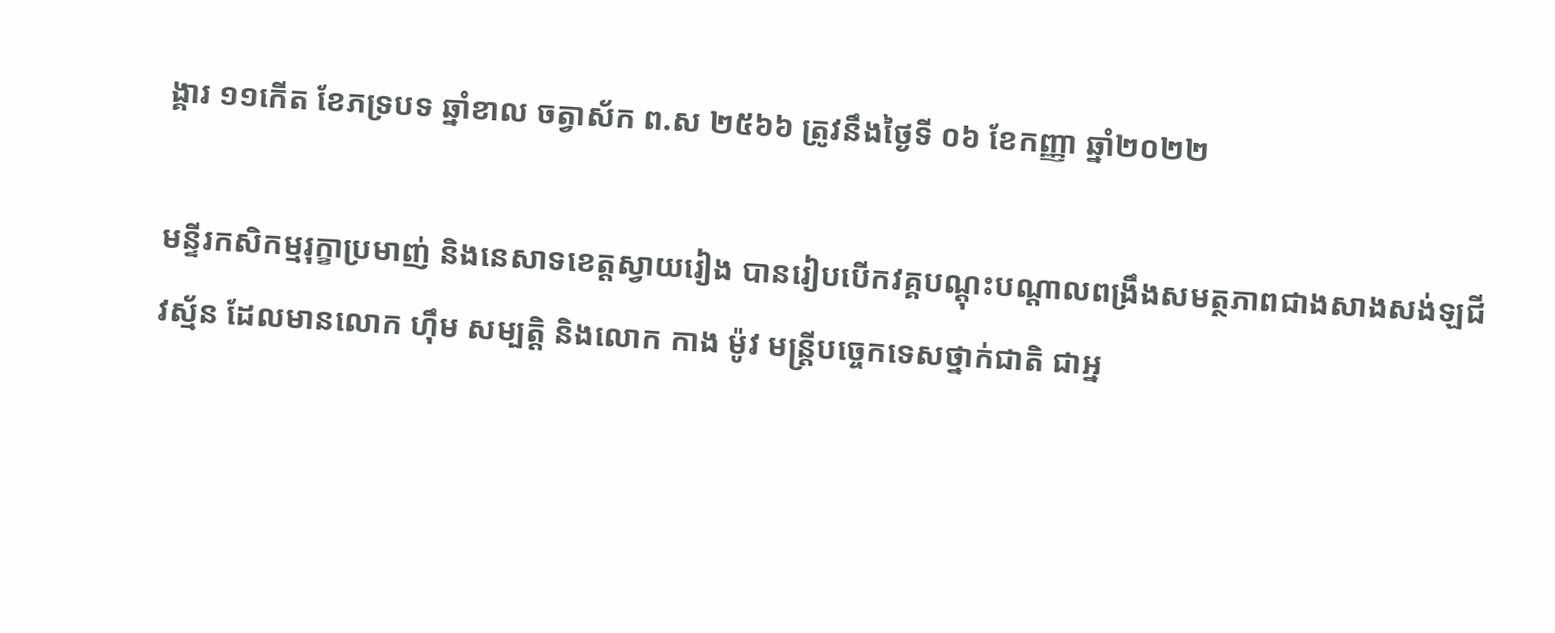ង្គារ ១១កើត ខែភទ្របទ ឆ្នាំខាល ចត្វាស័ក ព.ស ២៥៦៦ ត្រូវនឹងថ្ងៃទី ០៦ ខែកញ្ញា ឆ្នាំ២០២២

មន្ទីរកសិកម្មរុក្ខាប្រមាញ់ និងនេសាទខេត្តស្វាយរៀង បានរៀបបើកវគ្គបណ្តុះបណ្តាលពង្រឹងសមត្ថភាពជាងសាងសង់ឡជីវស្ម័ន ដែលមានលោក ហ៊ឹម សម្បត្តិ និងលោក កាង ម៉ូវ មន្ត្រីបច្ចេកទេសថ្នាក់ជាតិ ជាអ្ន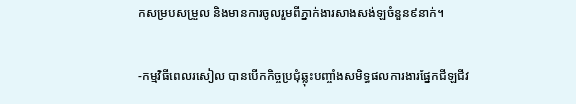កសម្របសម្រួល និងមានការចូលរួមពីភ្នាក់ងារសាងសង់ឡចំនួន៩នាក់។

-កម្មវិធីពេលរសៀល បានបើកកិច្ចប្រជុំឆ្លុះបញ្ចាំងសមិទ្ធផលការងារផ្នែកជីឡជីវ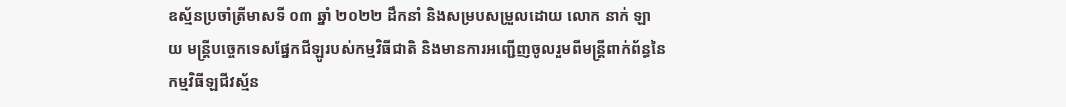ឧស្ម័នប្រចាំត្រីមាសទី ០៣ ឆ្នាំ ២០២២ ដឹកនាំ និងសម្របសម្រួលដោយ លោក នាក់ ឡាយ មន្ត្រីបច្ចេកទេសផ្នែកជីឡូរបស់កម្មវិធីជាតិ និងមានការអញ្ជើញចូលរួមពីមន្ត្រីពាក់ព័ន្ធនៃកម្មវិធីឡជីវស្ម័ន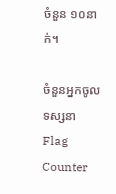ចំនួន ១០នាក់។

ចំនួនអ្នកចូលទស្សនា
Flag Counter